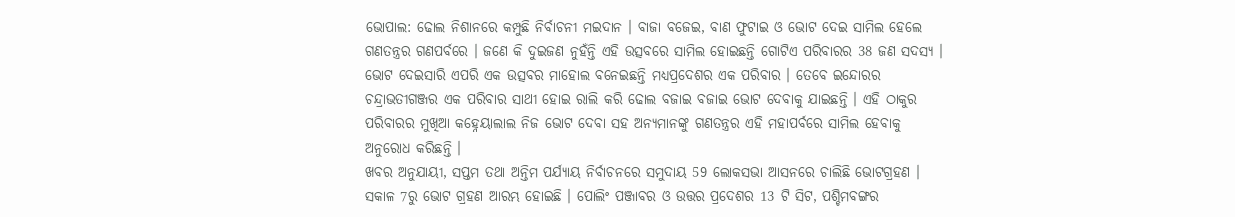ଭୋପାଲ: ଢୋଲ ନିଶାନରେ କମ୍ପୁଛି ନିର୍ବାଚନୀ ମଇଦାନ । ବାଜା ବଜେଇ, ବାଣ ଫୁଟାଇ ଓ ଭୋଟ ଦେଇ ସାମିଲ ହେଲେ ଗଣତନ୍ତ୍ରର ଗଣପର୍ବରେ । ଜଣେ କି ଦୁଇଜଣ ନୁହଁନ୍ତି ଏହି ଉତ୍ସବରେ ସାମିଲ ହୋଇଛନ୍ତି ଗୋଟିଏ ପରିବାରର 38 ଜଣ ସଦସ୍ୟ ।
ଭୋଟ ଦେଇସାରି ଏପରି ଏକ ଉତ୍ସବର ମାହୋଲ ବନେଇଛନ୍ତି ମଧ୍ୟପ୍ରଦେଶର ଏକ ପରିବାର । ତେବେ ଇନ୍ଦୋରର ଚନ୍ଦ୍ରାଭତୀଗଞ୍ଜର ଏକ ପରିବାର ସାଥୀ ହୋଇ ରାଲି କରି ଢୋଲ ବଜାଇ ବଜାଇ ଭୋଟ ଦେବାକୁ ଯାଇଛନ୍ତି । ଏହି ଠାକୁର ପରିବାରର ମୁଖିଆ କହ୍ନେୟାଲାଲ ନିଜ ଭୋଟ ଦେବା ସହ ଅନ୍ୟମାନଙ୍କୁ ଗଣତନ୍ତ୍ରର ଏହି ମହାପର୍ବରେ ସାମିଲ ହେବାକୁ ଅନୁରୋଧ କରିଛନ୍ତି ।
ଖବର ଅନୁଯାୟୀ, ସପ୍ତମ ତଥା ଅନ୍ତିମ ପର୍ଯ୍ୟାୟ ନିର୍ବାଚନରେ ସମୁଦାୟ 59 ଲୋକସଭା ଆସନରେ ଚାଲିଛି ଭୋଟଗ୍ରହଣ । ସକାଳ 7ରୁ ଭୋଟ ଗ୍ରହଣ ଆରମ୍ଭ ହୋଇଛି । ପୋଲିଂ ପଞ୍ଜାବର ଓ ଉତ୍ତର ପ୍ରଦେଶର 13 ଟି ସିଟ, ପଶ୍ଚିମବଙ୍ଗର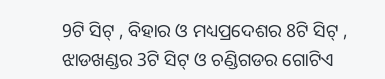9ଟି ସିଟ୍ , ବିହାର ଓ ମଧ୍ୟପ୍ରଦେଶର 8ଟି ସିଟ୍ , ଝାଡଖଣ୍ଡର 3ଟି ସିଟ୍ ଓ ଚଣ୍ଡିଗଡର ଗୋଟିଏ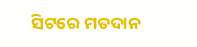ସିଟରେ ମତଦାନ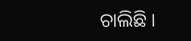ଚାଲିଛି ।